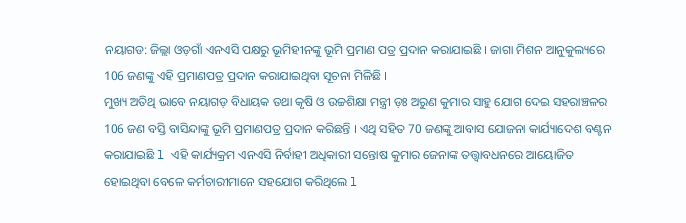ନୟାଗଡ: ଜିଲ୍ଲା ଓଡ଼ଗାଁ ଏନଏସି ପକ୍ଷରୁ ଭୂମିହୀନଙ୍କୁ ଭୂମି ପ୍ରମାଣ ପତ୍ର ପ୍ରଦାନ କରାଯାଇଛି । ଜାଗା ମିଶନ ଆନୁକୁଲ୍ୟରେ 106 ଜଣଙ୍କୁ ଏହି ପ୍ରମାଣପତ୍ର ପ୍ରଦାନ କରାଯାଇଥିବା ସୂଚନା ମିଳିଛି ।
ମୁଖ୍ୟ ଅତିଥି ଭାବେ ନୟାଗଡ଼ ବିଧାୟକ ତଥା କୃଷି ଓ ଉଚ୍ଚଶିକ୍ଷା ମନ୍ତ୍ରୀ ଡ଼ଃ ଅରୁଣ କୁମାର ସାହୁ ଯୋଗ ଦେଇ ସହରାଞ୍ଚଳର 106 ଜଣ ବସ୍ତି ବାସିନ୍ଦାଙ୍କୁ ଭୂମି ପ୍ରମାଣପତ୍ର ପ୍ରଦାନ କରିଛନ୍ତି । ଏଥି ସହିତ 70 ଜଣଙ୍କୁ ଆବାସ ଯୋଜନା କାର୍ଯ୍ୟାଦେଶ ବଣ୍ଟନ କରାଯାଇଛି l ଏହି କାର୍ଯ୍ୟକ୍ରମ ଏନଏସି ନିର୍ବାହୀ ଅଧିକାରୀ ସନ୍ତୋଷ କୁମାର ଜେନାଙ୍କ ତତ୍ତ୍ଵାବଧନରେ ଆୟୋଜିତ ହୋଇଥିବା ବେଳେ କର୍ମଚାରୀମାନେ ସହଯୋଗ କରିଥିଲେ l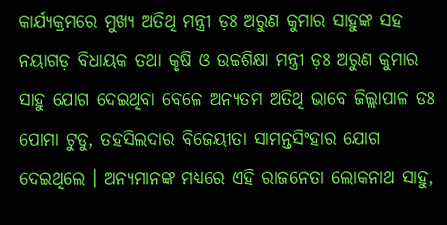କାର୍ଯ୍ୟକ୍ରମରେ ମୁଖ୍ୟ ଅତିଥି ମନ୍ତ୍ରୀ ଡ଼ଃ ଅରୁଣ କୁମାର ସାହୁଙ୍କ ସହ ନୟାଗଡ଼ ବିଧାୟକ ତଥା କୃଷି ଓ ଉଚ୍ଚଶିକ୍ଷା ମନ୍ତ୍ରୀ ଡ଼ଃ ଅରୁଣ କୁମାର ସାହୁ ଯୋଗ ଦେଇଥିବା ବେଳେ ଅନ୍ୟତମ ଅତିଥି ଭାବେ ଜିଲ୍ଲାପାଳ ଡଃ ପୋମା ଟୁଡୁ, ତହସିଲଦାର ବିଜେୟୀତା ସାମନ୍ତସିଂହାର ଯୋଗ ଦେଇଥିଲେ । ଅନ୍ୟମାନଙ୍କ ମଧ୍ୟରେ ଏହି ରାଜନେତା ଲୋକନାଥ ସାହୁ,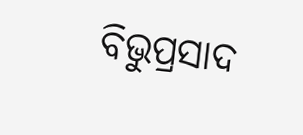ବିଭୁପ୍ରସାଦ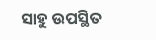ସାହୁ ଉପସ୍ଥିତ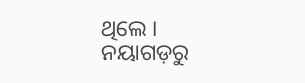ଥିଲେ ।
ନୟାଗଡ଼ରୁ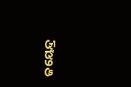ଜୟେନ୍ଦ୍ର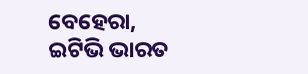ବେହେରା, ଇଟିଭି ଭାରତ